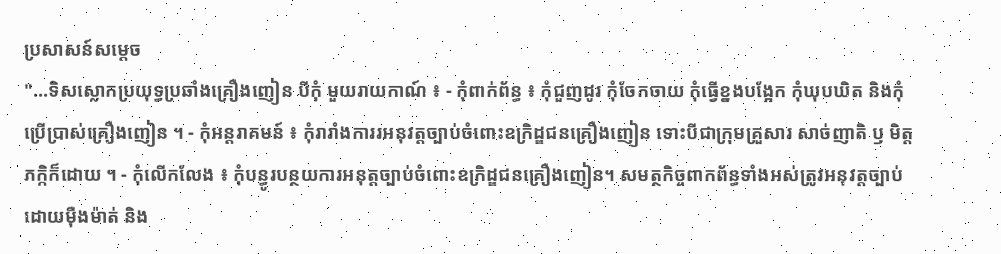ប្រសាសន៍សម្តេច
"...ទិសស្លោកប្រយុទ្ធប្រឆាំងគ្រឿងញៀន បីកុំ មួយរាយកាណ៍ ៖ - កុំពាក់ព័ន្ធ ៖ កុំជួញដូរ កុំចែកចាយ កុំធ្វើខ្នងបង្អែក កុំឃុបឃិត និងកុំប្រើប្រាស់គ្រឿងញៀន ។ - កុំអន្តរាគមន៍ ៖ កុំរារាំងការរអនុវត្តច្បាប់ចំពោះឧក្រិដ្ឌជនគ្រឿងញៀន ទោះបីជាក្រុមគ្រួសារ សាច់ញាតិ ឫ មិត្តភក្កិក៏ដោយ ។ - កុំលើកលែង ៖ កុំបន្ធូរបន្ថយការអនុត្តច្បាប់ចំពោះឧក្រិដ្ឌជនគ្រឿងញៀន។ សមត្ថកិច្ចពាកព័ន្ធទាំងអស់ត្រូវអនុវត្តច្បាប់ដោយមុឺងម៉ាត់ និង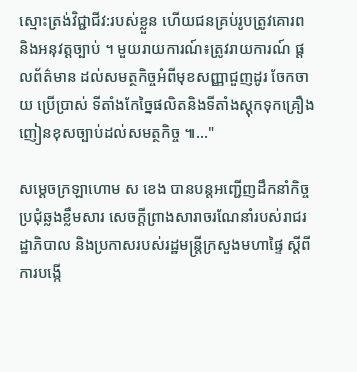ស្មោះត្រង់វិជ្ជាជីវ:របស់ខ្លួន ហើយជនគ្រប់រូបត្រូវគោរព និងអនុវត្តច្បាប់ ។ មួយរាយការណ៍៖ត្រូវរាយការណ៍ ផ្តលព័ត៌មាន ដល់សមត្ថកិច្ចអំពីមុខសញ្ញាជួញដូរ ចែកចាយ ប្រើប្រាស់ ទីតាំងកែច្នៃផលិតនិងទីតាំងស្តុកទុកគ្រឿងញៀនខុសច្បាប់ដល់សមត្ថកិច្ច ៕..."

សម្ដេចក្រឡាហោម ស ខេង បានបន្តអញ្ជើញដឹកនាំកិច្ចប្រជុំឆ្លងខ្លឹមសារ សេចក្តីព្រាងសារាចរណែនាំរបស់រាជរដ្ឋាភិបាល និងប្រកាសរបស់រដ្ឋមន្ត្រីក្រសួងមហាផ្ទៃ ស្តីពីការបង្កើ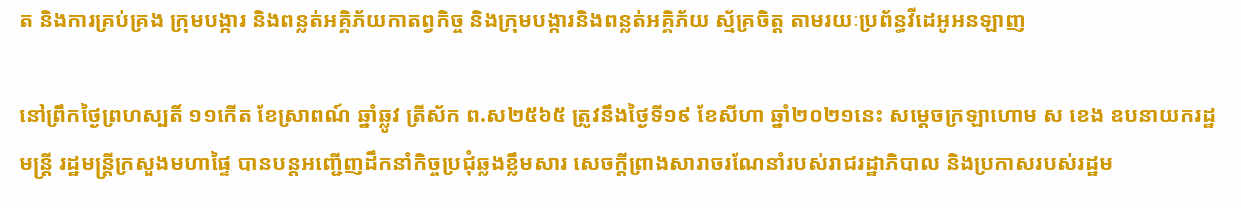ត និងការគ្រប់គ្រង ក្រុមបង្ការ និងពន្លត់អគ្គិភ័យកាតព្វកិច្ច និងក្រុមបង្ការនិងពន្លត់អគ្គិភ័យ ស្ម័គ្រចិត្ត តាមរយៈប្រព័ន្ធវីដេអូអនឡាញ

នៅព្រឹកថ្ងៃព្រហស្បតិ៍ ១១កើត ខែស្រាពណ៍ ឆ្នាំឆ្លូវ ត្រីស័ក ព.ស២៥៦៥ ត្រូវនឹងថ្ងៃទី១៩ ខែសីហា ឆ្នាំ២០២១នេះ សម្ដេចក្រឡាហោម ស ខេង ឧបនាយករដ្ឋមន្រ្តី រដ្ឋមន្រ្តីក្រសួងមហាផ្ទៃ បានបន្តអញ្ជើញដឹកនាំកិច្ចប្រជុំឆ្លងខ្លឹមសារ សេចក្តីព្រាងសារាចរណែនាំរបស់រាជរដ្ឋាភិបាល និងប្រកាសរបស់រដ្ឋម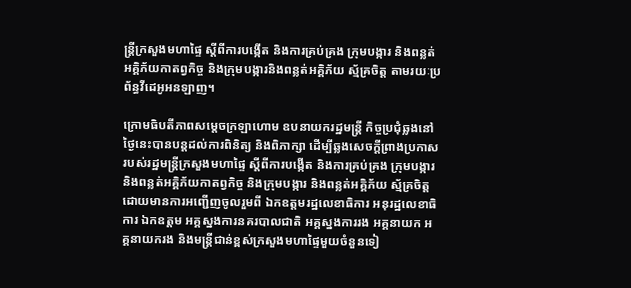ន្ត្រីក្រសួងមហាផ្ទៃ ស្តីពីការបង្កើត និងការគ្រប់គ្រង ក្រុមបង្ការ និងពន្លត់អគ្គិភ័យកាតព្វកិច្ច និងក្រុមបង្ការនិងពន្លត់អគ្គិភ័យ ស្ម័គ្រចិត្ត តាមរយៈប្រព័ន្ធវីដេអូអនឡាញ។

ក្រោមធិបតីភាពសម្ដេចក្រឡាហោម ឧបនាយករដ្ឋមន្រ្តី កិច្ចប្រជុំឆ្លងនៅថ្ងៃនេះបានបន្តដល់ការពិនិត្យ និងពិភាក្សា ដើម្បីឆ្លងសេចក្ដីព្រាងប្រកាសរបស់រដ្ឋមន្ត្រីក្រសួងមហាផ្ទៃ ស្តីពីការបង្កើត និងការគ្រប់គ្រង ក្រុមបង្ការ និងពន្លត់អគ្គិភ័យកាតព្វកិច្ច និងក្រុមបង្ការ និងពន្លត់អគ្គិភ័យ ស្ម័គ្រចិត្ត ដោយមានការអញ្ជើញចូលរួមពី ឯកឧត្តមរដ្ឋលេខាធិការ អនុរដ្ឋលេខាធិការ ឯកឧត្តម អគ្គស្នងការនគរបាលជាតិ អគ្គស្នងការរង អគ្គនាយក អគ្គនាយករង និងមន្រ្តីជាន់ខ្ពស់ក្រសួងមហាផ្ទៃមួយចំនួនទៀ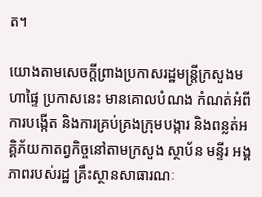ត។

យោងតាមសេចក្ដីព្រាងប្រកាសរដ្ឋមន្ត្រីក្រសួងមហាផ្ទៃ ប្រកាសនេះ មានគោលបំណង កំណត់អំពីការបង្កើត និងការគ្រប់គ្រងក្រុមបង្ការ និងពន្លត់អគ្គិភ័យកាតព្វកិច្ចនៅតាមក្រសួង ស្ថាប័ន មន្ទីរ អង្គភាពរបស់រដ្ឋ គ្រឹះស្ថានសាធារណៈ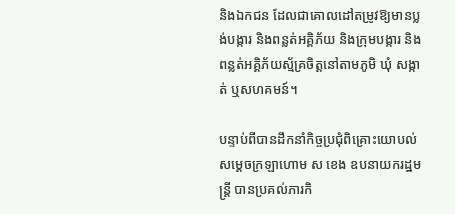និងឯកជន ដែលជាគោលដៅតម្រូវឱ្យមានប្លង់បង្ការ និងពន្លត់អគ្គិភ័យ និងក្រុមបង្ការ និងពន្លត់អគ្គិភ័យស្ម័គ្រចិត្តនៅតាមភូមិ ឃុំ សង្កាត់ ឬសហគមន៍។

បន្ទាប់ពីបានដឹកនាំកិច្ចប្រជុំពិគ្រោះយោបល់ សម្ដេចក្រឡាហោម ស ខេង ឧបនាយករដ្ឋមន្រ្តី បានប្រគល់ភារកិ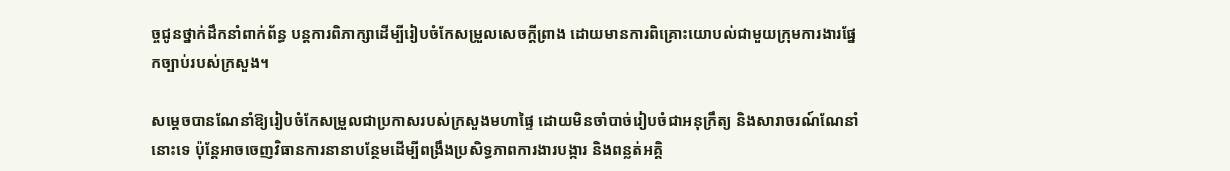ច្ចជូនថ្នាក់ដឹកនាំពាក់ព័ន្ធ បន្តការពិភាក្សាដើម្បីរៀបចំកែសម្រួលសេចក្ដីព្រាង ដោយមានការពិគ្រោះយោបល់ជាមួយក្រុមការងារផ្នែកច្បាប់របស់ក្រសួង។

សម្ដេចបានណែនាំឱ្យរៀបចំកែសម្រួលជាប្រកាសរបស់ក្រសួងមហាផ្ទៃ ដោយមិនចាំបាច់រៀបចំជាអនុក្រឹត្យ និងសារាចរណ៍ណែនាំនោះទេ ប៉ុន្តែអាចចេញវិធានការនានាបន្ថែមដើម្បីពង្រឹងប្រសិទ្ធភាពការងារបង្ការ និងពន្លត់អគ្គិ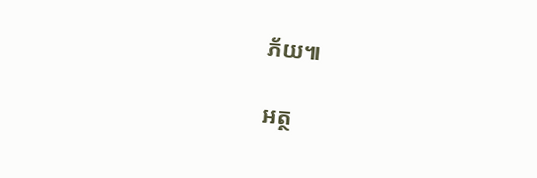ភ័យ៕

អត្ថ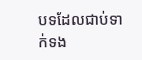បទដែលជាប់ទាក់ទង